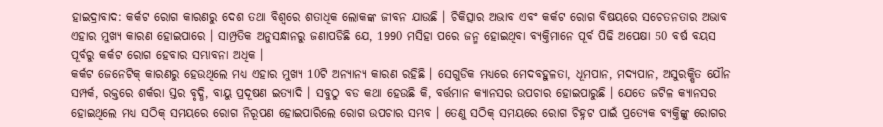ହାଇଦ୍ରାବାଦ: କର୍କଟ ରୋଗ କାରଣରୁ ଦେଶ ତଥା ବିଶ୍ୱରେ ଶତାଧିକ ଲୋକଙ୍କ ଜୀବନ ଯାଉଛି । ଚିକିତ୍ସାର ଅଭାବ ଏବଂ କର୍କଟ ରୋଗ ବିଷୟରେ ସଚେତନତାର ଅଭାବ ଏହାର ମୁଖ୍ୟ କାରଣ ହୋଇପାରେ । ସାମ୍ପ୍ରତିକ ଅନୁସନ୍ଧାନରୁ ଜଣାପଡିଛି ଯେ, 1990 ମସିହା ପରେ ଜନ୍ମ ହୋଇଥିବା ବ୍ୟକ୍ତିମାନେ ପୂର୍ବ ପିଢି ଅପେକ୍ଷା 50 ବର୍ଷ ବୟସ ପୂର୍ବରୁ କର୍କଟ ରୋଗ ହେବାର ସମ୍ଭାବନା ଅଧିକ ।
କର୍କଟ ଜେନେଟିକ୍ କାରଣରୁ ହେଉଥିଲେ ମଧ୍ୟ ଏହାର ମୁଖ୍ୟ 10ଟି ଅନ୍ୟାନ୍ୟ କାରଣ ରହିଛି । ସେଗୁଡିକ ମଧ୍ୟରେ ମେଦବହୁଳତା, ଧୂମପାନ, ମଦ୍ୟପାନ, ଅସୁରକ୍ଷିତ ଯୌନ ସମ୍ପର୍କ, ରକ୍ତରେ ଶର୍କରା ସ୍ତର ବୃଦ୍ଧି, ବାୟୁ ପ୍ରଦୂଷଣ ଇତ୍ୟାଦି । ସବୁଠୁ ବଡ କଥା ହେଉଛି କି, ବର୍ତ୍ତମାନ କ୍ୟାନସର ଉପଚାର ହୋଇପାରୁଛି । ଯେତେ ଜଟିଳ କ୍ୟାନସର ହୋଇଥିଲେ ମଧ୍ୟ ସଠିକ୍ ସମୟରେ ରୋଗ ନିରୂପଣ ହୋଇପାରିଲେ ରୋଗ ଉପଚାର ସମ୍ଭବ । ତେଣୁ ସଠିକ୍ ସମୟରେ ରୋଗ ଚିହ୍ନଟ ପାଇଁ ପ୍ରତ୍ୟେକ ବ୍ୟକ୍ତିଙ୍କୁ ରୋଗର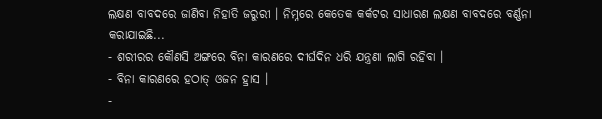ଲକ୍ଷଣ ବାବଦରେ ଜାଣିବା ନିହାତି ଜରୁରୀ । ନିମ୍ନରେ କେତେକ କର୍କଟର ସାଧାରଣ ଲକ୍ଷଣ ବାବଦରେ ବର୍ଣ୍ଣନା କରାଯାଇଛି...
- ଶରୀରର କୌଣସି ଅଙ୍ଗରେ ବିନା କାରଣରେ ଦୀର୍ଘଦିନ ଧରି ଯନ୍ତ୍ରଣା ଲାଗି ରହିବା ।
- ବିନା କାରଣରେ ହଠାତ୍ ଓଜନ ହ୍ରାସ ।
-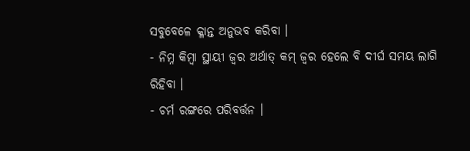ସବୁବେଳେ କ୍ଳାନ୍ତ ଅନୁଭବ କରିବା ।
- ନିମ୍ନ କିମ୍ବା ସ୍ଥାୟୀ ଜ୍ୱର ଅର୍ଥାତ୍ କମ୍ ଜ୍ବର ହେଲେ ବି ଦୀର୍ଘ ସମୟ ଲାଗି ରିହିବା ।
- ଚର୍ମ ରଙ୍ଗରେ ପରିବର୍ତ୍ତନ ।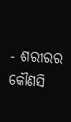- ଶରୀରର କୌଣସି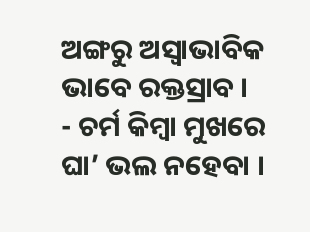ଅଙ୍ଗରୁ ଅସ୍ୱାଭାବିକ ଭାବେ ରକ୍ତସ୍ରାବ ।
- ଚର୍ମ କିମ୍ବା ମୁଖରେ ଘା’ ଭଲ ନହେବା ।